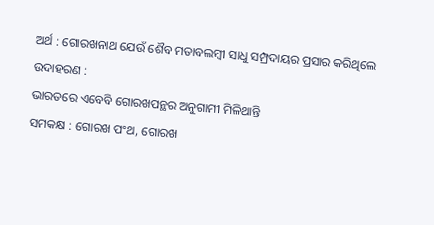ଅର୍ଥ : ଗୋରଖନାଥ ଯେଉଁ ଶୈବ ମତାବଲମ୍ବୀ ସାଧୁ ସମ୍ପ୍ରଦାୟର ପ୍ରସାର କରିଥିଲେ
ଉଦାହରଣ :
ଭାରତରେ ଏବେବି ଗୋରଖପନ୍ଥର ଅନୁଗାମୀ ମିଳିଥାନ୍ତି
ସମକକ୍ଷ : ଗୋରଖ ପଂଥ, ଗୋରଖ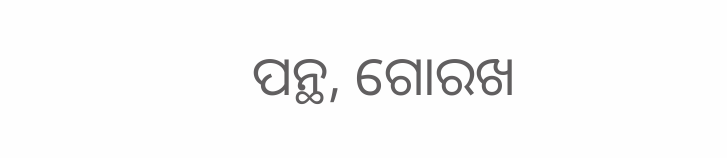ପନ୍ଥ, ଗୋରଖ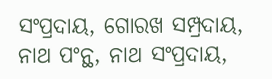ସଂପ୍ରଦାୟ, ଗୋରଖ ସମ୍ପ୍ରଦାୟ, ନାଥ ପଂନ୍ଥ, ନାଥ ସଂପ୍ରଦାୟ,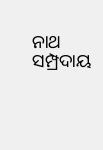ନାଥ ସମ୍ପ୍ରଦାୟ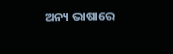ଅନ୍ୟ ଭାଷାରେ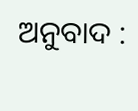ଅନୁବାଦ :